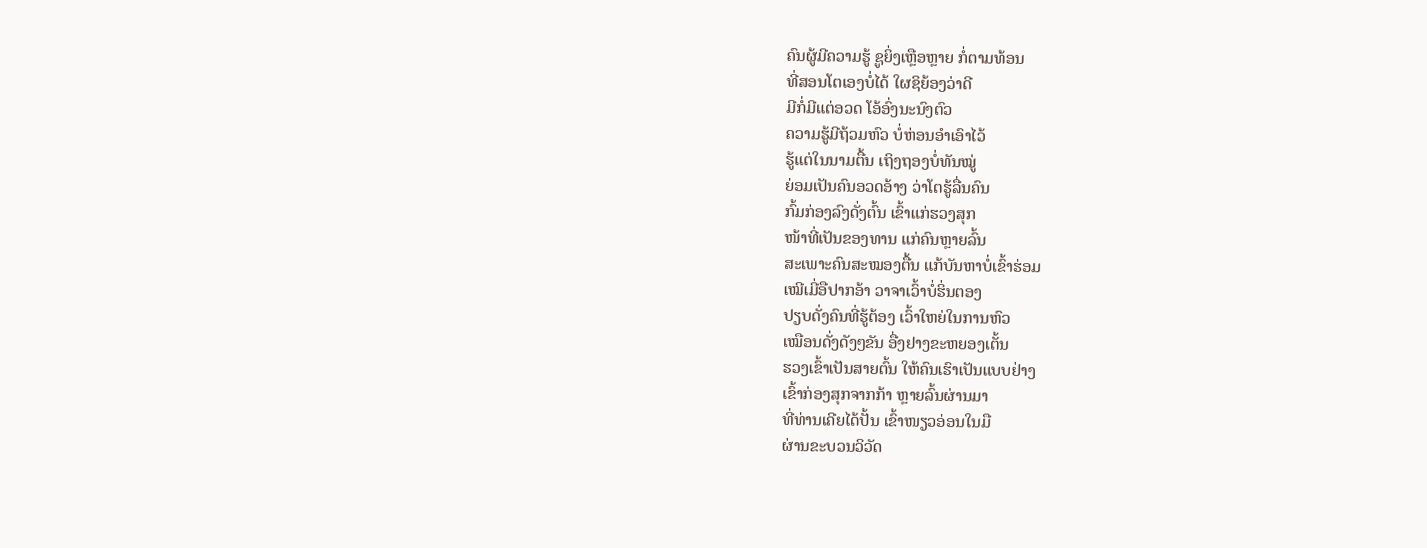ຄົນຜູ້ມີຄວາມຮູ້ ຊູຍິ່ງເຫຼືອຫຼາຍ ກໍ່ຕາມທ້ອນ
ທີ່ສອນໂຕເອງບໍ່ໄດ້ ໃຜຊິຍ້ອງວ່າດີ
ມີກໍ່ມີແຕ່ອວດ ໂອ້ອົ່ງນະນົງຕົວ
ຄວາມຮູ້ມີຖ້ວມຫົວ ບໍ່ຫ່ອນອຳເອົາໄວ້
ຮູ້ແຕ່ໃນນາມຕື້ນ ເຖິງຖອງບໍ່ທັນໝູ່
ຍ່ອມເປັນຄົນອວດອ້າງ ວ່າໂຕຮູ້ລື່ນຄົນ
ກົ້ມກ່ອງລົງດັ່ງຕົ້ນ ເຂົ້າແກ່ຮວງສຸກ
ໜ້າທີ່ເປັນຂອງທານ ແກ່ຄົນຫຼາຍລົ້ນ
ສະເພາະຄົນສະໝອງຕື້ນ ແກ້ບັນຫາບໍ່ເຂົ້າຮ່ອມ
ເໝີເມີ່ອືປາກອ້າ ວາຈາເວົ້າບໍ່ຮິ່ນຕອງ
ປຽບດັ່ງຄົນທີ່ຮູ້ຕ້ອງ ເວົ້າໃຫຍ່ໃນການຫົວ
ເໝືອນດັ່ງດັງໆຂັນ ອື່ງຢາງຂະຫຍອງເຕັ້ນ
ຮວງເຂົ້າເປັນສາຍຕົ້ນ ໃຫ້ຄົນເຮົາເປັນແບບຢ່າງ
ເຂົ້າກ່ອງສຸກຈາກກ້າ ຫຼາຍລົ້ນຜ່ານມາ
ທີ່ທ່ານເຄີຍໄດ້ປັ້ນ ເຂົ້າໜຽວອ່ອນໃນມື
ຜ່ານຂະບວນວິວັດ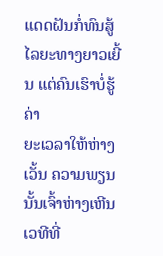ແດດຝັນກໍ່ທົນສູ້
ໄລຍະທາງຍາວເຍີ້ນ ແຕ່ຄົນເຮົາບໍ່ຮູ້ຄ່າ
ຍະເວລາໃຫ້ຫ່າງເວັ້ນ ຄວາມພຽນນັ້ນເຈົ້າຫ່າງເຫີນ
ເວທີທີ່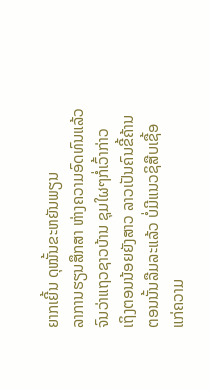ຍາກເຍີ້ນ ດຸໝັ້ນຂະຫຍັນພຽນ
ລາການຮຽນສຶກສາ ຫ່າງຄວາມອົດທົນແລ້ວ
ຈົນວ່າແຖວຊາວບ້ານ ຊຸມໃຜໆກໍ່ເວົ້າກ່າວ
ເຖິງຕອນນ້ອຍຍັງສາວ ລາວເປັນຄົນຂີ້ຄ້ານ
ຕອນນັ້ນລືມລະແລ້ວ ບໍ່ມີແນວຊິສືບເຊື້ອ
ແກ່ຄວາມ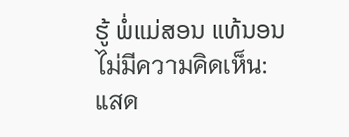ຮູ້ ພໍ່ແມ່ສອນ ແທ້ນອນ
ไม่มีความคิดเห็น:
แสด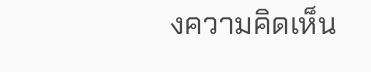งความคิดเห็น